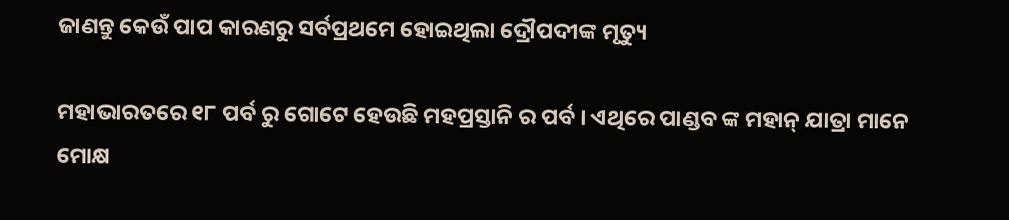ଜାଣନ୍ତୁ କେଉଁ ପାପ କାରଣରୁ ସର୍ବପ୍ରଥମେ ହୋଇଥିଲା ଦ୍ରୌପଦୀଙ୍କ ମୃତ୍ୟୁ

ମହାଭାରତରେ ୧୮ ପର୍ବ ରୁ ଗୋଟେ ହେଉଛି ମହପ୍ରସ୍ତାନି ର ପର୍ବ । ଏଥିରେ ପାଣ୍ଡବ ଙ୍କ ମହାନ୍ ଯାତ୍ରା ମାନେ ମୋକ୍ଷ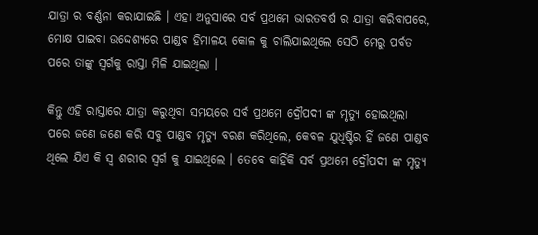ଯାତ୍ରା ର ବର୍ଣ୍ଣନା କରାଯାଇଛି । ଏହା ଅନୁସାରେ ସର୍ବ ପ୍ରଥମେ ଭାରତବର୍ଷ ର ଯାତ୍ରା କରିବାପରେ, ମୋକ୍ଷ ପାଇବା ଉଦ୍ଦେଶ୍ୟରେ ପାଣ୍ଡବ ହିମାଳୟ କୋଳ କୁ ଚାଲିଯାଇଥିଲେ ସେଠି ମେରୁ ପର୍ବତ ପରେ ତାଙ୍କୁ ସ୍ୱର୍ଗକୁ ରାସ୍ତା ମିଳି ଯାଇଥିଲା ।

କିନ୍ତୁ ଏହି ରାସ୍ତାରେ ଯାତ୍ରା କରୁଥିବା ସମୟରେ ସର୍ବ ପ୍ରଥମେ ଦ୍ରୌପଦୀ ଙ୍କ ମୃତ୍ୟୁ ହୋଇଥିଲା ପରେ ଜଣେ ଜଣେ କରି ସବୁ ପାଣ୍ଡବ ମୃତ୍ୟୁ ବରଣ କରିଥିଲେ, କେବଳ ଯୁଧିଷ୍ଟିର ହିଁ ଜଣେ ପାଣ୍ଡବ ଥିଲେ ଯିଏ କି ସ୍ଵ ଶରୀର ସ୍ବର୍ଗ କୁ ଯାଇଥିଲେ । ତେବେ କାହିଁକି ସର୍ବ ପ୍ରଥମେ ଦ୍ରୌପଦୀ ଙ୍କ ମୃତ୍ୟୁ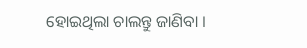ହୋଇଥିଲା ଚାଲନ୍ତୁ ଜାଣିବା ।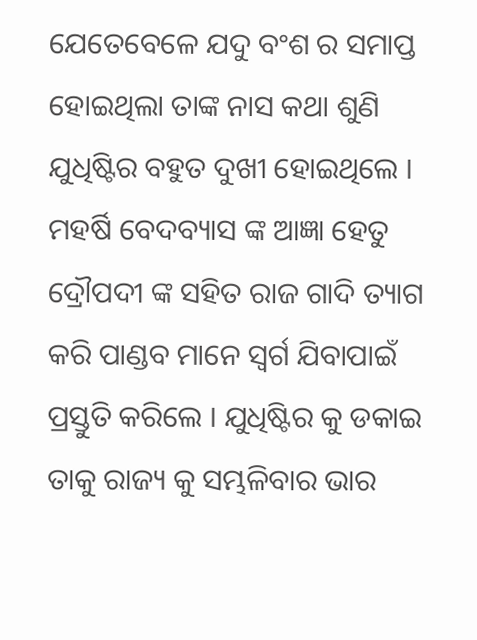ଯେତେବେଳେ ଯଦୁ ବଂଶ ର ସମାପ୍ତ ହୋଇଥିଲା ତାଙ୍କ ନାସ କଥା ଶୁଣି ଯୁଧିଷ୍ଟିର ବହୁତ ଦୁଖୀ ହୋଇଥିଲେ । ମହର୍ଷି ବେଦବ୍ୟାସ ଙ୍କ ଆଜ୍ଞା ହେତୁ ଦ୍ରୌପଦୀ ଙ୍କ ସହିତ ରାଜ ଗାଦି ତ୍ୟାଗ କରି ପାଣ୍ଡବ ମାନେ ସ୍ଵର୍ଗ ଯିବାପାଇଁ ପ୍ରସ୍ତୁତି କରିଲେ । ଯୁଧିଷ୍ଟିର କୁ ଡକାଇ ତାକୁ ରାଜ୍ୟ କୁ ସମ୍ଭଳିବାର ଭାର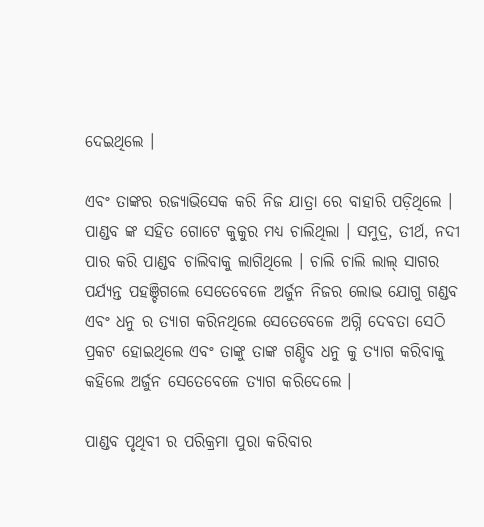ଦେଇଥିଲେ ।

ଏବଂ ତାଙ୍କର ରଜ୍ୟାଭିସେକ କରି ନିଜ ଯାତ୍ରା ରେ ବାହାରି ପଡ଼ିଥିଲେ । ପାଣ୍ଡବ ଙ୍କ ସହିତ ଗୋଟେ କୁକୁର ମଧ୍ୟ ଚାଲିଥିଲା । ସମୁଦ୍ର, ତୀର୍ଥ, ନଦୀ ପାର କରି ପାଣ୍ଡବ ଚାଲିବାକୁ ଲାଗିଥିଲେ । ଚାଲି ଚାଲି ଲାଲ୍ ସାଗର ପର୍ଯ୍ୟନ୍ତ ପହଞ୍ଚିଗଲେ ସେତେବେଳେ ଅର୍ଜୁନ ନିଜର ଲୋଭ ଯୋଗୁ ଗଣ୍ଡବ ଏବଂ ଧନୁ ର ତ୍ୟାଗ କରିନଥିଲେ ସେତେବେଳେ ଅଗ୍ନି ଦେବତା ସେଠି ପ୍ରକଟ ହୋଇଥିଲେ ଏବଂ ତାଙ୍କୁ ତାଙ୍କ ଗଣ୍ଡିବ ଧନୁ କୁ ତ୍ୟାଗ କରିବାକୁ କହିଲେ ଅର୍ଜୁନ ସେତେବେଳେ ତ୍ୟାଗ କରିଦେଲେ ।

ପାଣ୍ଡବ ପୃଥିବୀ ର ପରିକ୍ରମା ପୁରା କରିବାର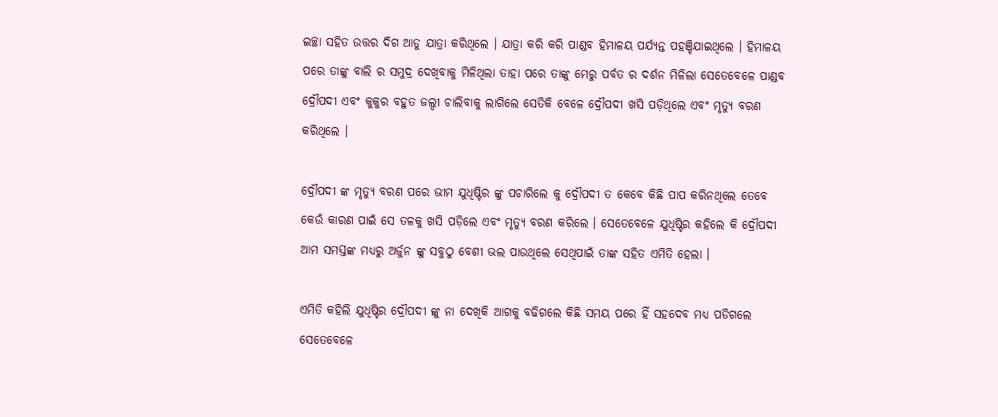ଇଚ୍ଛା ସହିତ ଉତ୍ତର ଦିଗ ଆଡୁ ଯାତ୍ରା କରିଥିଲେ । ଯାତ୍ରା କରି କରି ପାଣ୍ଡବ ହିମାଳୟ ପର୍ଯ୍ୟନ୍ତ ପହଞ୍ଚିଯାଇଥିଲେ । ହିମାଳୟ ପରେ ତାଙ୍କୁ ବାଲି ର ସମୁଦ୍ର ଦେଖିବାକୁ ମିଳିଥିଲା ତାହା ପରେ ତାଙ୍କୁ ମେରୁ ପର୍ବତ ର ଦର୍ଶନ ମିଳିଲା ସେତେବେଳେ ପାଣ୍ଡବ ଦ୍ରୌପଦୀ ଏବଂ କୁକୁର ବହୁତ ଜଲ୍ଦୀ ଚାଲିବାକୁ ଲାଗିଲେ ସେତିକି ବେଳେ ଦ୍ରୌପଦୀ ଖସି ପଡ଼ିଥିଲେ ଏବଂ ମୃତ୍ୟୁ ବରଣ କରିଥିଲେ ।

ଦ୍ରୌପଦୀ ଙ୍କ ମୃତ୍ୟୁ ବରଣ ପରେ ଭୀମ ଯୁଧିଷ୍ଟିର ଙ୍କୁ ପଚାରିଲେ କୁ ଦ୍ରୌପଦୀ ତ କେବେ କିଛି ପାପ କରିନଥିଲେ ତେବେ କେଉଁ କାରଣ ପାଇଁ ସେ ତଳକୁ ଖସି ପଡ଼ିଲେ ଏବଂ ମୃତ୍ୟୁ ବରଣ କରିଲେ । ସେତେବେଳେ ଯୁଧିଷ୍ଟିର କହିଲେ କି ଦ୍ରୌପଦୀ ଆମ ସମସ୍ତଙ୍କ ମଧ୍ୟରୁ ଅର୍ଜୁନ ଙ୍କୁ ସବୁଠୁ ବେଶୀ ଭଲ ପାଉଥିଲେ ସେଥିପାଇଁ ତାଙ୍କ ସହିତ ଏମିତି ହେଲା ।

ଏମିତି କହିଲି ଯୁଧିଷ୍ଟିର ଦ୍ରୌପଦୀ ଙ୍କୁ ନା ଦେଖିକି ଆଗକୁ ବଢିଗଲେ କିଛି ସମୟ ପରେ ହିଁ ସହଦେବ ମଧ୍ୟ ପଡିଗଲେ ସେତେବେଳେ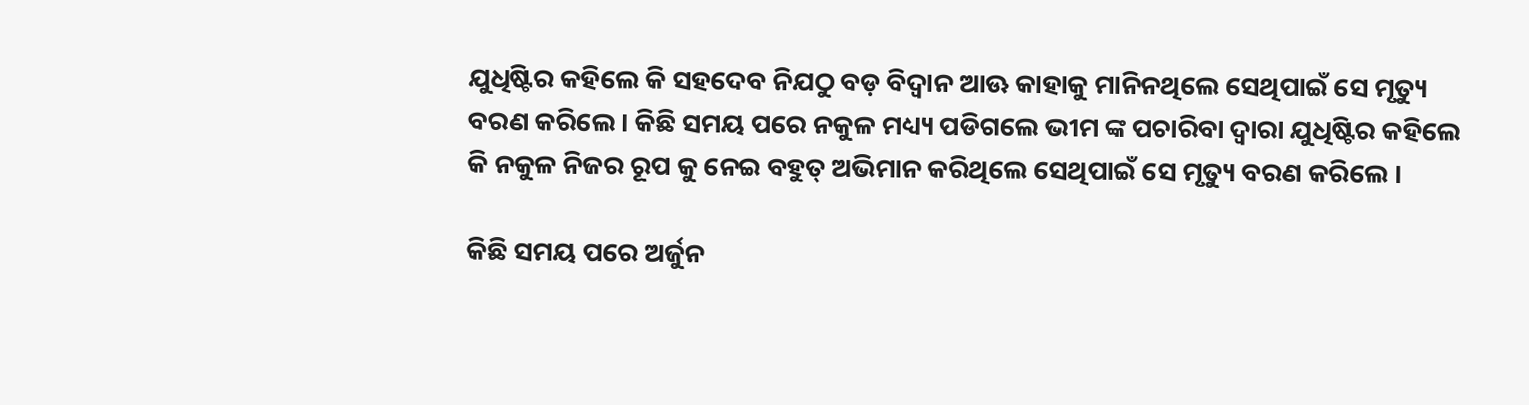ଯୁଧିଷ୍ଟିର କହିଲେ କି ସହଦେବ ନିଯଠୁ ବଡ଼ ବିଦ୍ୱାନ ଆଊ କାହାକୁ ମାନିନଥିଲେ ସେଥିପାଇଁ ସେ ମୃତ୍ୟୁ ବରଣ କରିଲେ । କିଛି ସମୟ ପରେ ନକୁଳ ମଧ୍ୟ୍ୟ ପଡିଗଲେ ଭୀମ ଙ୍କ ପଚାରିବା ଦ୍ଵାରା ଯୁଧିଷ୍ଟିର କହିଲେ କି ନକୁଳ ନିଜର ରୂପ କୁ ନେଇ ବହୁତ୍ ଅଭିମାନ କରିଥିଲେ ସେଥିପାଇଁ ସେ ମୃତ୍ୟୁ ବରଣ କରିଲେ ।

କିଛି ସମୟ ପରେ ଅର୍ଜୁନ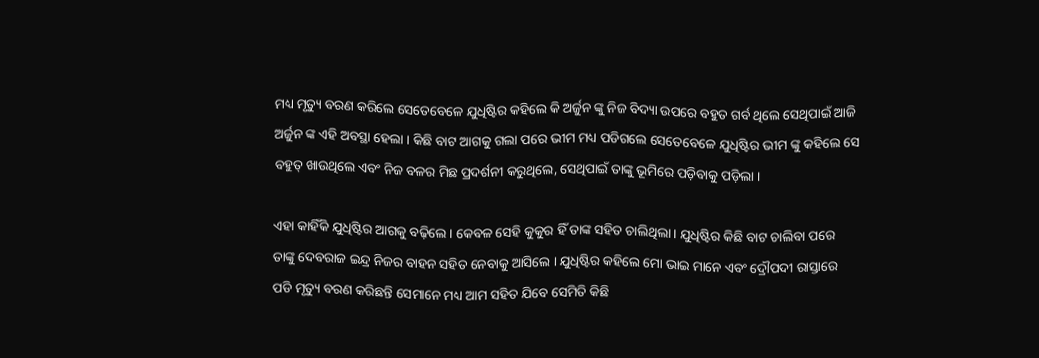ମଧ୍ୟ ମୃତ୍ୟୁ ବରଣ କରିଲେ ସେତେବେଳେ ଯୁଧିଷ୍ଟିର କହିଲେ କି ଅର୍ଜୁନ ଙ୍କୁ ନିଜ ବିଦ୍ୟା ଉପରେ ବହୁତ ଗର୍ବ ଥିଲେ ସେଥିପାଇଁ ଆଜି ଅର୍ଜୁନ ଙ୍କ ଏହି ଅବସ୍ଥା ହେଲା । କିଛି ବାଟ ଆଗକୁ ଗଲା ପରେ ଭୀମ ମଧ୍ୟ ପଡିଗଲେ ସେତେବେଳେ ଯୁଧିଷ୍ଟିର ଭୀମ ଙ୍କୁ କହିଲେ ସେ ବହୁତ୍ ଖାଉଥିଲେ ଏବଂ ନିଜ ବଳର ମିଛ ପ୍ରଦର୍ଶନୀ କରୁଥିଲେ, ସେଥିପାଇଁ ତାଙ୍କୁ ଭୂମିରେ ପଡ଼ିବାକୁ ପଡ଼ିଲା ।

ଏହା କାହିଁକି ଯୁଧିଷ୍ଟିର ଆଗକୁ ବଢ଼ିଲେ । କେବଳ ସେହି କୁକୁର ହିଁ ତାଙ୍କ ସହିତ ଚାଲିଥିଲା । ଯୁଧିଷ୍ଟିର କିଛି ବାଟ ଚାଲିବା ପରେ ତାଙ୍କୁ ଦେବରାଜ ଇନ୍ଦ୍ର ନିଜର ବାହନ ସହିତ ନେବାକୁ ଆସିଲେ । ଯୁଧିଷ୍ଟିର କହିଲେ ମୋ ଭାଇ ମାନେ ଏବଂ ଦ୍ରୌପଦୀ ରାସ୍ତାରେ ପଡି ମୃତ୍ୟୁ ବରଣ କରିଛନ୍ତି ସେମାନେ ମଧ୍ୟ ଆମ ସହିତ ଯିବେ ସେମିତି କିଛି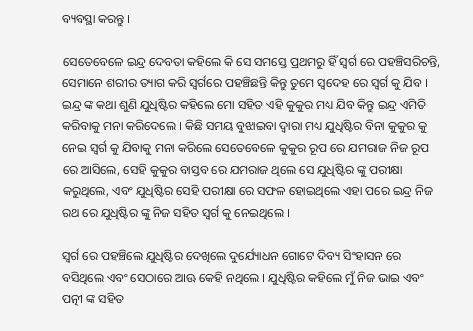ବ୍ୟବସ୍ଥା କରନ୍ତୁ ।

ସେତେବେଳେ ଇନ୍ଦ୍ର ଦେବତା କହିଲେ କି ସେ ସମସ୍ତେ ପ୍ରଥମରୁ ହିଁ ସ୍ବର୍ଗ ରେ ପହଞ୍ଚିସରିଚନ୍ତି, ସେମାନେ ଶରୀର ତ୍ୟାଗ କରି ସ୍ଵର୍ଗରେ ପହଞ୍ଚିଛନ୍ତି କିନ୍ତୁ ତୁମେ ସ୍ଵଦେହ ରେ ସ୍ବର୍ଗ କୁ ଯିବ । ଇନ୍ଦ୍ର ଙ୍କ କଥା ଶୁଣି ଯୁଧିଷ୍ଟିର କହିଲେ ମୋ ସହିତ ଏହି କୁକୁର ମଧ୍ୟ ଯିବ କିନ୍ତୁ ଇନ୍ଦ୍ର ଏମିତି କରିବାକୁ ମନା କରିଦେଲେ । କିଛି ସମୟ ବୁଝାଇବା ଦ୍ଵାରା ମଧ୍ୟ ଯୁଧିଷ୍ଟିର ବିନା କୁକୁର କୁ ନେଇ ସ୍ବର୍ଗ କୁ ଯିବାକୁ ମନା କରିଲେ ସେତେବେଳେ କୁକୁର ରୂପ ରେ ଯମରାଜ ନିଜ ରୂପ ରେ ଆସିଲେ, ସେହି କୁକୁର ବାସ୍ତବ ରେ ଯମରାଜ ଥିଲେ ସେ ଯୁଧିଷ୍ଟିର ଙ୍କୁ ପରୀକ୍ଷା କରୁଥିଲେ, ଏବଂ ଯୁଧିଷ୍ଟିର ସେହି ପରୀକ୍ଷା ରେ ସଫଳ ହୋଇଥିଲେ ଏହା ପରେ ଇନ୍ଦ୍ର ନିଜ ରଥ ରେ ଯୁଧିଷ୍ଟିର ଙ୍କୁ ନିଜ ସହିତ ସ୍ବର୍ଗ କୁ ନେଇଥିଲେ ।

ସ୍ବର୍ଗ ରେ ପହଞ୍ଚିଲେ ଯୁଧିଷ୍ଟିର ଦେଖିଲେ ଦୁର୍ଯ୍ୟୋଧନ ଗୋଟେ ଦିବ୍ୟ ସିଂହାସନ ରେ ବସିଥିଲେ ଏବଂ ସେଠାରେ ଆଊ କେହି ନଥିଲେ । ଯୁଧିଷ୍ଟିର କହିଲେ ମୁଁ ନିଜ ଭାଇ ଏବଂ ପତ୍ନୀ ଙ୍କ ସହିତ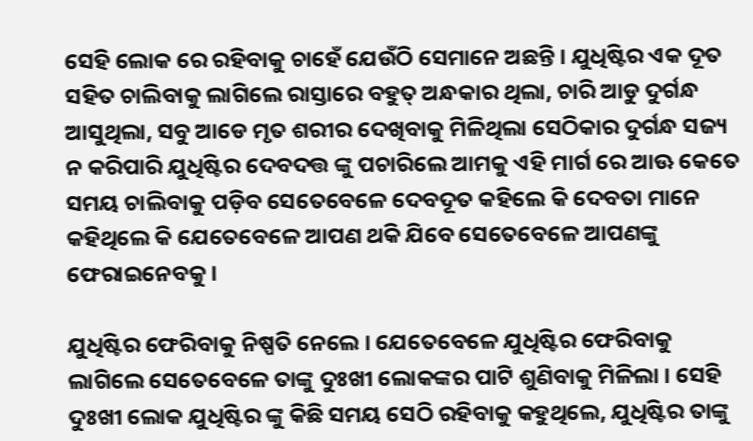ସେହି ଲୋକ ରେ ରହିବାକୁ ଚାହେଁ ଯେଉଁଠି ସେମାନେ ଅଛନ୍ତି । ଯୁଧିଷ୍ଟିର ଏକ ଦୂତ ସହିତ ଚାଲିବାକୁ ଲାଗିଲେ ରାସ୍ତାରେ ବହୁତ୍ ଅନ୍ଧକାର ଥିଲା, ଚାରି ଆଡୁ ଦୁର୍ଗନ୍ଧ ଆସୁଥିଲା, ସବୁ ଆଡେ ମୃତ ଶରୀର ଦେଖିବାକୁ ମିଳିଥିଲା ସେଠିକାର ଦୁର୍ଗନ୍ଧ ସଜ୍ୟ ନ କରିପାରି ଯୁଧିଷ୍ଟିର ଦେବଦତ୍ତ ଙ୍କୁ ପଚାରିଲେ ଆମକୁ ଏହି ମାର୍ଗ ରେ ଆଊ କେତେ ସମୟ ଚାଲିବାକୁ ପଡ଼ିବ ସେତେବେଳେ ଦେବଦୂତ କହିଲେ କି ଦେବତା ମାନେ କହିଥିଲେ କି ଯେତେବେଳେ ଆପଣ ଥକି ଯିବେ ସେତେବେଳେ ଆପଣଙ୍କୁ ଫେରାଇନେବକୁ ।

ଯୁଧିଷ୍ଟିର ଫେରିବାକୁ ନିଷ୍ପତି ନେଲେ । ଯେତେବେଳେ ଯୁଧିଷ୍ଟିର ଫେରିବାକୁ ଲାଗିଲେ ସେତେବେଳେ ତାଙ୍କୁ ଦୁଃଖୀ ଲୋକଙ୍କର ପାଟି ଶୁଣିବାକୁ ମିଳିଲା । ସେହି ଦୁଃଖୀ ଲୋକ ଯୁଧିଷ୍ଟିର ଙ୍କୁ କିଛି ସମୟ ସେଠି ରହିବାକୁ କହୁଥିଲେ, ଯୁଧିଷ୍ଟିର ତାଙ୍କୁ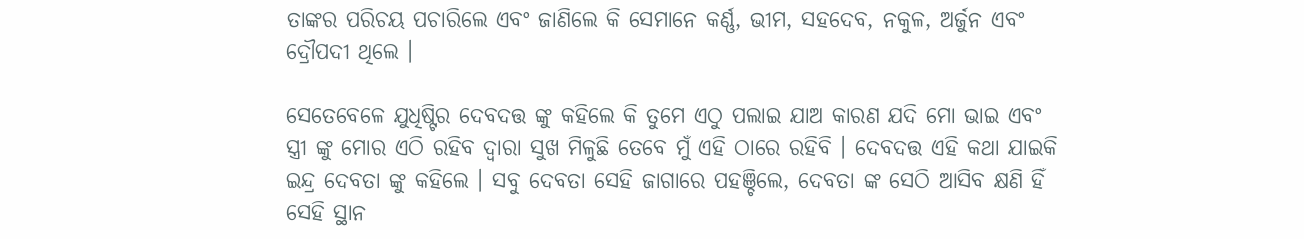ତାଙ୍କର ପରିଚୟ ପଚାରିଲେ ଏବଂ ଜାଣିଲେ କି ସେମାନେ କର୍ଣ୍ଣ, ଭୀମ, ସହଦେବ, ନକୁଳ, ଅର୍ଜୁନ ଏବଂ ଦ୍ରୌପଦୀ ଥିଲେ ।

ସେତେବେଳେ ଯୁଧିଷ୍ଟିର ଦେବଦତ୍ତ ଙ୍କୁ କହିଲେ କି ତୁମେ ଏଠୁ ପଲାଇ ଯାଅ କାରଣ ଯଦି ମୋ ଭାଇ ଏବଂ ସ୍ତ୍ରୀ ଙ୍କୁ ମୋର ଏଠି ରହିବ ଦ୍ଵାରା ସୁଖ ମିଳୁଛି ତେବେ ମୁଁ ଏହି ଠାରେ ରହିବି । ଦେବଦତ୍ତ ଏହି କଥା ଯାଇକି ଇନ୍ଦ୍ର ଦେବତା ଙ୍କୁ କହିଲେ । ସବୁ ଦେବତା ସେହି ଜାଗାରେ ପହଞ୍ଚିଲେ, ଦେବତା ଙ୍କ ସେଠି ଆସିବ କ୍ଷଣି ହିଁ ସେହି ସ୍ଥାନ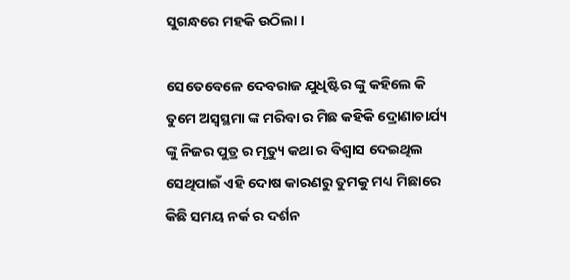ସୁଗନ୍ଧରେ ମହକି ଉଠିଲା ।

ସେତେବେଳେ ଦେବରାଜ ଯୁଧିଷ୍ଟିର ଙ୍କୁ କହିଲେ କି ତୁମେ ଅସ୍ଵସ୍ଥମା ଙ୍କ ମରିବା ର ମିଛ କହିକି ଦ୍ରୋଣାଚାର୍ଯ୍ୟ ଙ୍କୁ ନିଜର ପୁତ୍ର ର ମୃତ୍ୟୁ କଥା ର ବିଶ୍ୱାସ ଦେଇଥିଲ ସେଥିପାଇଁ ଏହି ଦୋଷ କାରଣରୁ ତୁମକୁ ମଧ୍ୟ ମିଛାରେ କିଛି ସମୟ ନର୍କ ର ଦର୍ଶନ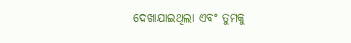ଦେଖାଯାଇଥିଲା ଏବଂ ତୁମକୁ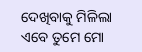ଦେଖିବାକୁ ମିଳିଲା ଏବେ ତୁମେ ମୋ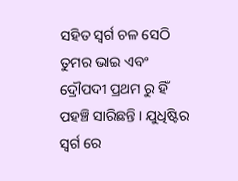ସହିତ ସ୍ବର୍ଗ ଚଳ ସେଠି ତୁମର ଭାଇ ଏବଂ ଦ୍ରୌପଦୀ ପ୍ରଥମ ରୁ ହିଁ ପହଞ୍ଚି ସାରିଛନ୍ତି । ଯୁଧିଷ୍ଟିର ସ୍ବର୍ଗ ରେ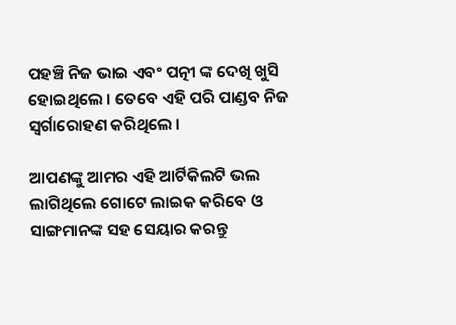ପହଞ୍ଚି ନିଜ ଭାଇ ଏବଂ ପତ୍ନୀ ଙ୍କ ଦେଖି ଖୁସି ହୋଇଥିଲେ । ତେବେ ଏହି ପରି ପାଣ୍ଡବ ନିଜ ସ୍ଵର୍ଗାରୋହଣ କରିଥିଲେ ।

ଆପଣଙ୍କୁ ଆମର ଏହି ଆର୍ଟିକିଲଟି ଭଲ ଲାଗିଥିଲେ ଗୋଟେ ଲାଇକ କରିବେ ଓ ସାଙ୍ଗମାନଙ୍କ ସହ ସେୟାର କରନ୍ତୁ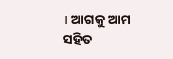। ଆଗକୁ ଆମ ସହିତ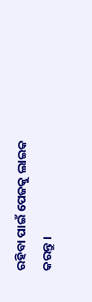ରହିବା ପାଇଁ ପେଜକୁ ଲାଇକ କରନ୍ତୁ ।